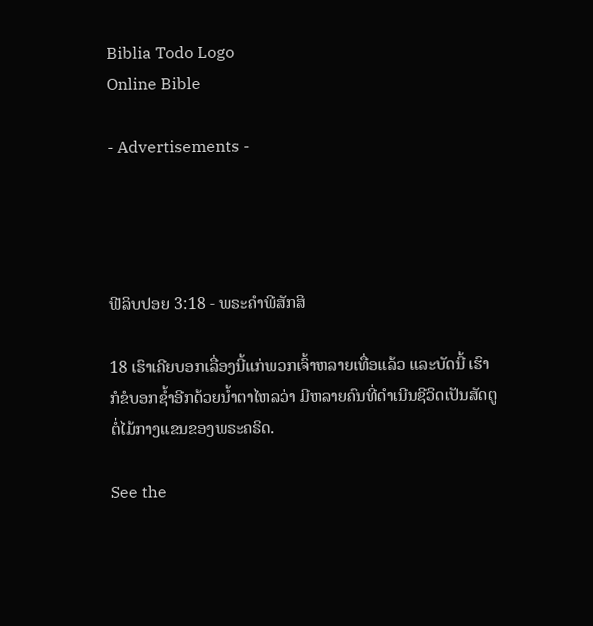Biblia Todo Logo
Online Bible

- Advertisements -




ຟີລິບປອຍ 3:18 - ພຣະຄຳພີສັກສິ

18 ເຮົາເຄີຍບອກເລື່ອງນີ້ແກ່ພວກເຈົ້າຫລາຍເທື່ອແລ້ວ ແລະບັດນີ້ ເຮົາກໍຂໍບອກຊໍ້າອີກດ້ວຍນໍ້າຕາໄຫລວ່າ ມີຫລາຍຄົນທີ່ດຳເນີນຊີວິດເປັນສັດຕູຕໍ່ໄມ້ກາງແຂນຂອງພຣະຄຣິດ.

See the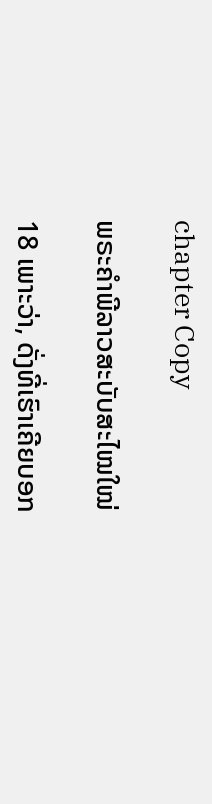chapter Copy

ພຣະຄຳພີລາວສະບັບສະໄໝໃໝ່

18 ເພາະວ່າ, ດັ່ງທີ່ເຮົາເຄີຍບອກ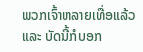ພວກເຈົ້າຫລາຍເທື່ອແລ້ວ ແລະ ບັດນີ້ກໍບອກ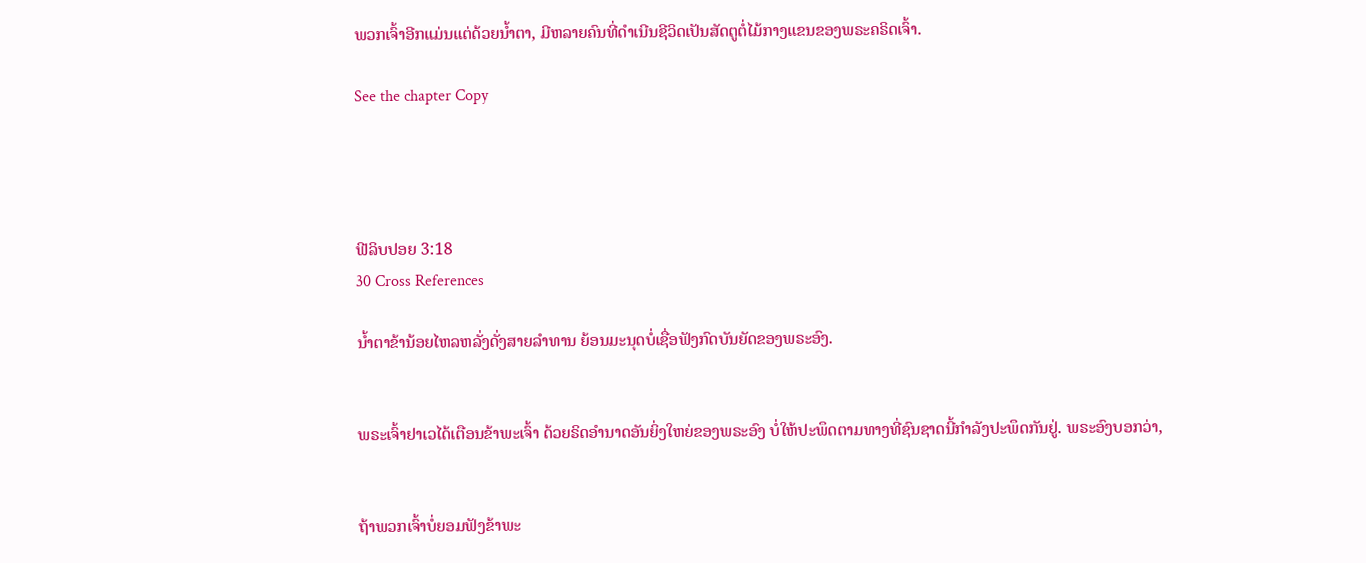ພວກເຈົ້າອີກແມ່ນແຕ່ດ້ວຍນ້ຳຕາ, ມີຫລາຍຄົນທີ່ດຳເນີນຊີວິດເປັນສັດຕູຕໍ່ໄມ້ກາງແຂນຂອງພຣະຄຣິດເຈົ້າ.

See the chapter Copy




ຟີລິບປອຍ 3:18
30 Cross References

ນໍ້າຕາຂ້ານ້ອຍໄຫລຫລັ່ງດັ່ງສາຍລຳທານ ຍ້ອນມະນຸດບໍ່ເຊື່ອຟັງກົດບັນຍັດຂອງພຣະອົງ.


ພຣະເຈົ້າຢາເວໄດ້ເຕືອນຂ້າພະເຈົ້າ ດ້ວຍຣິດອຳນາດອັນຍິ່ງໃຫຍ່ຂອງພຣະອົງ ບໍ່ໃຫ້ປະພຶດຕາມທາງທີ່ຊົນຊາດນີ້ກຳລັງປະພຶດກັນຢູ່. ພຣະອົງບອກວ່າ,


ຖ້າພວກເຈົ້າບໍ່ຍອມຟັງຂ້າພະ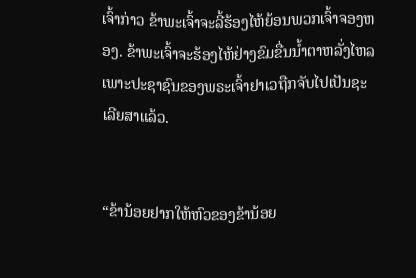ເຈົ້າກ່າວ ຂ້າພະເຈົ້າຈະລີ້ຮ້ອງໄຫ້ຍ້ອນພວກເຈົ້າຈອງຫອງ. ຂ້າພະເຈົ້າຈະຮ້ອງໄຫ້ຢ່າງຂົມຂື່ນນໍ້າຕາຫລັ່ງໄຫລ ເພາະປະຊາຊົນຂອງພຣະເຈົ້າຢາເວຖືກຈັບໄປເປັນຊະເລີຍສາແລ້ວ.


“ຂ້ານ້ອຍຢາກໃຫ້ຫົວຂອງຂ້ານ້ອຍ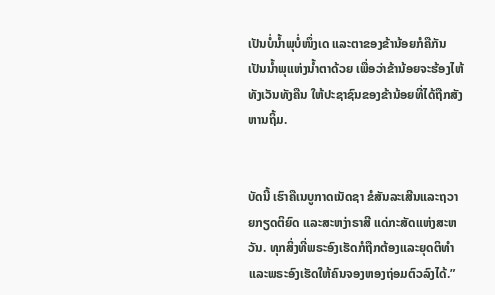ເປັນບໍ່ນໍ້າພຸບໍ່ໜຶ່ງເດ ແລະຕາຂອງຂ້ານ້ອຍກໍຄືກັນ ເປັນນໍ້າພຸແຫ່ງນໍ້າຕາດ້ວຍ ເພື່ອວ່າຂ້ານ້ອຍຈະຮ້ອງໄຫ້ທັງເວັນທັງຄືນ ໃຫ້ປະຊາຊົນຂອງຂ້ານ້ອຍທີ່ໄດ້ຖືກສັງຫານຖິ້ມ.


ບັດນີ້ ເຮົາຄືເນບູກາດເນັດຊາ ຂໍສັນລະເສີນແລະຖວາຍກຽດຕິຍົດ ແລະສະຫງ່າຣາສີ ແດ່ກະສັດແຫ່ງສະຫວັນ. ທຸກສິ່ງທີ່ພຣະອົງເຮັດກໍຖືກຕ້ອງແລະຍຸດຕິທຳ ແລະພຣະອົງເຮັດໃຫ້ຄົນຈອງຫອງຖ່ອມຕົວລົງໄດ້.”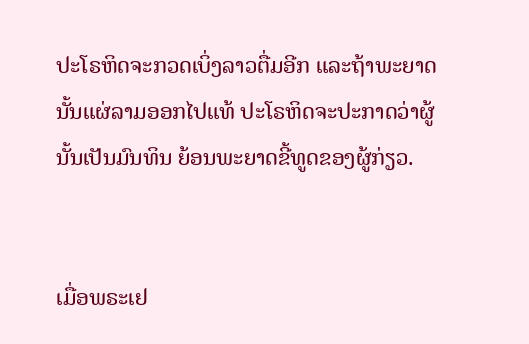ປະໂຣຫິດຈະກວດເບິ່ງລາວຕື່ມອີກ ແລະຖ້າພະຍາດນັ້ນແຜ່ລາມອອກໄປແທ້ ປະໂຣຫິດຈະປະກາດວ່າຜູ້ນັ້ນເປັນມົນທິນ ຍ້ອນພະຍາດຂີ້ທູດຂອງຜູ້ກ່ຽວ.


ເມື່ອພຣະເຢ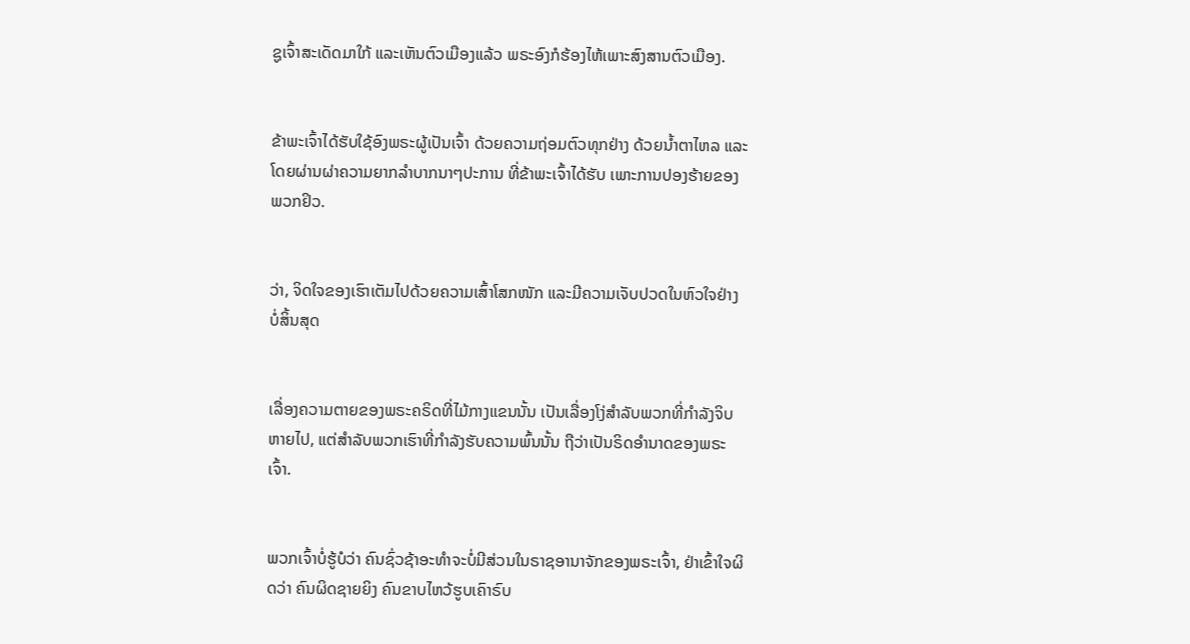ຊູເຈົ້າສະເດັດມາໃກ້ ແລະເຫັນຕົວເມືອງແລ້ວ ພຣະອົງກໍຮ້ອງໄຫ້ເພາະສົງສານຕົວເມືອງ.


ຂ້າພະເຈົ້າໄດ້ຮັບໃຊ້ອົງພຣະຜູ້ເປັນເຈົ້າ ດ້ວຍຄວາມຖ່ອມຕົວທຸກຢ່າງ ດ້ວຍນໍ້າຕາໄຫລ ແລະໂດຍຜ່ານຜ່າຄວາມຍາກລຳບາກນາໆປະການ ທີ່ຂ້າພະເຈົ້າໄດ້ຮັບ ເພາະການປອງຮ້າຍຂອງພວກຢິວ.


ວ່າ, ຈິດໃຈຂອງເຮົາເຕັມໄປດ້ວຍຄວາມເສົ້າໂສກໜັກ ແລະມີຄວາມເຈັບປວດໃນຫົວໃຈຢ່າງບໍ່ສິ້ນສຸດ


ເລື່ອງຄວາມຕາຍຂອງພຣະຄຣິດທີ່ໄມ້ກາງແຂນນັ້ນ ເປັນເລື່ອງໂງ່ສຳລັບພວກທີ່ກຳລັງຈິບຫາຍໄປ, ແຕ່ສຳລັບພວກເຮົາທີ່ກຳລັງຮັບຄວາມພົ້ນນັ້ນ ຖືວ່າເປັນຣິດອຳນາດຂອງພຣະເຈົ້າ.


ພວກເຈົ້າບໍ່ຮູ້ບໍວ່າ ຄົນຊົ່ວຊ້າອະທຳຈະບໍ່ມີສ່ວນໃນຣາຊອານາຈັກຂອງພຣະເຈົ້າ, ຢ່າເຂົ້າໃຈຜິດວ່າ ຄົນຜິດຊາຍຍິງ ຄົນຂາບໄຫວ້ຮູບເຄົາຣົບ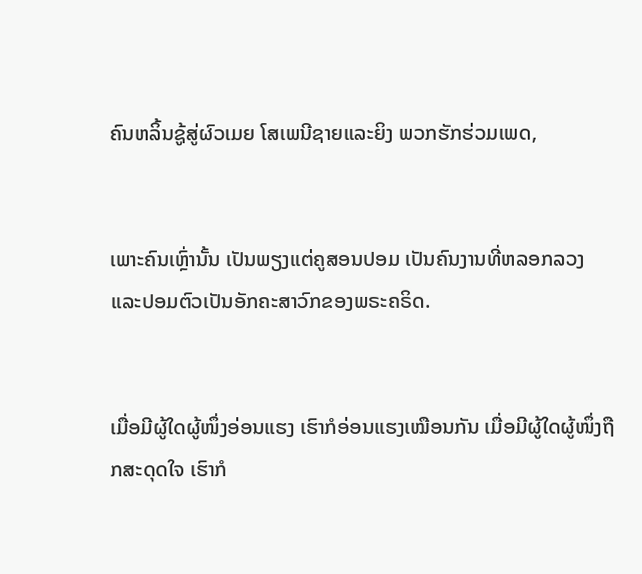ຄົນຫລິ້ນຊູ້ສູ່ຜົວເມຍ ໂສເພນີຊາຍແລະຍິງ ພວກຮັກຮ່ວມເພດ,


ເພາະຄົນເຫຼົ່ານັ້ນ ເປັນພຽງແຕ່ຄູສອນປອມ ເປັນຄົນງານທີ່ຫລອກລວງ ແລະປອມຕົວເປັນອັກຄະສາວົກຂອງພຣະຄຣິດ.


ເມື່ອມີຜູ້ໃດຜູ້ໜຶ່ງອ່ອນແຮງ ເຮົາກໍອ່ອນແຮງເໝືອນກັນ ເມື່ອມີຜູ້ໃດຜູ້ໜຶ່ງຖືກສະດຸດໃຈ ເຮົາກໍ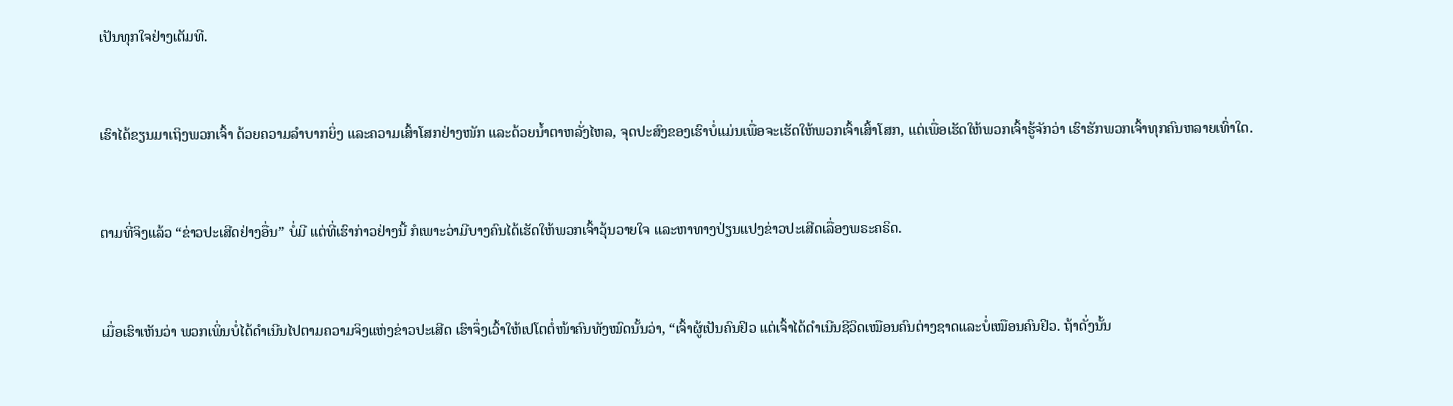ເປັນທຸກໃຈຢ່າງເຕັມທີ.


ເຮົາໄດ້ຂຽນມາເຖິງພວກເຈົ້າ ດ້ວຍຄວາມລຳບາກຍິ່ງ ແລະຄວາມເສົ້າໂສກຢ່າງໜັກ ແລະດ້ວຍນໍ້າຕາຫລັ່ງໄຫລ, ຈຸດປະສົງຂອງເຮົາບໍ່ແມ່ນເພື່ອຈະເຮັດໃຫ້ພວກເຈົ້າເສົ້າໂສກ, ແຕ່ເພື່ອເຮັດໃຫ້ພວກເຈົ້າຮູ້ຈັກວ່າ ເຮົາຮັກພວກເຈົ້າທຸກຄົນຫລາຍເທົ່າໃດ.


ຕາມທີ່ຈິງແລ້ວ “ຂ່າວປະເສີດຢ່າງອື່ນ” ບໍ່ມີ ແຕ່ທີ່ເຮົາກ່າວຢ່າງນີ້ ກໍເພາະວ່າມີບາງຄົນໄດ້ເຮັດໃຫ້ພວກເຈົ້າວຸ້ນວາຍໃຈ ແລະຫາທາງປ່ຽນແປງຂ່າວປະເສີດເລື່ອງພຣະຄຣິດ.


ເມື່ອເຮົາເຫັນວ່າ ພວກເພິ່ນບໍ່ໄດ້ດຳເນີນໄປຕາມຄວາມຈິງແຫ່ງຂ່າວປະເສີດ ເຮົາຈຶ່ງເວົ້າໃຫ້ເປໂຕຕໍ່ໜ້າຄົນທັງໝົດນັ້ນວ່າ, “ເຈົ້າຜູ້ເປັນຄົນຢິວ ແຕ່ເຈົ້າໄດ້ດຳເນີນຊີວິດເໝືອນຄົນຕ່າງຊາດແລະບໍ່ເໝືອນຄົນຢິວ. ຖ້າດັ່ງນັ້ນ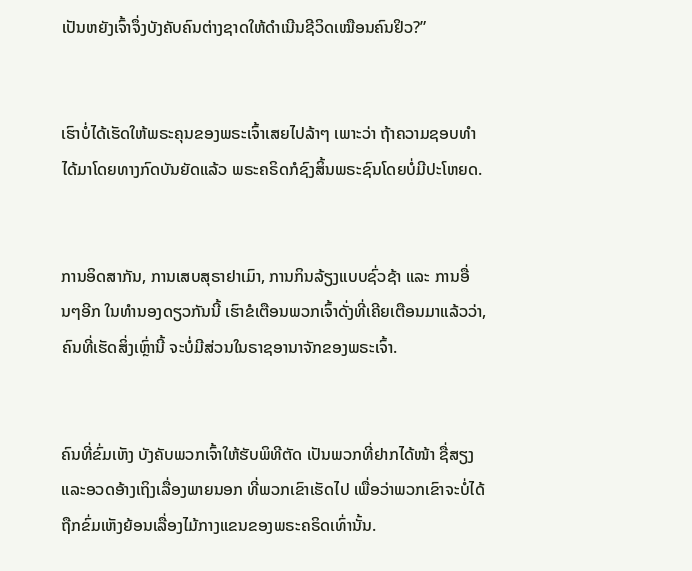ເປັນຫຍັງເຈົ້າຈຶ່ງບັງຄັບຄົນຕ່າງຊາດໃຫ້ດຳເນີນຊີວິດເໝືອນຄົນຢິວ?”


ເຮົາບໍ່ໄດ້ເຮັດໃຫ້ພຣະຄຸນຂອງພຣະເຈົ້າເສຍໄປລ້າໆ ເພາະວ່າ ຖ້າຄວາມຊອບທຳໄດ້ມາໂດຍທາງກົດບັນຍັດແລ້ວ ພຣະຄຣິດກໍຊົງສິ້ນພຣະຊົນໂດຍບໍ່ມີປະໂຫຍດ.


ການອິດສາກັນ, ການເສບສຸຣາຢາເມົາ, ການກິນລ້ຽງແບບຊົ່ວຊ້າ ແລະ ການອື່ນໆອີກ ໃນທຳນອງດຽວກັນນີ້ ເຮົາຂໍເຕືອນພວກເຈົ້າດັ່ງທີ່ເຄີຍເຕືອນມາແລ້ວວ່າ, ຄົນທີ່ເຮັດສິ່ງເຫຼົ່ານີ້ ຈະບໍ່ມີສ່ວນໃນຣາຊອານາຈັກຂອງພຣະເຈົ້າ.


ຄົນທີ່ຂົ່ມເຫັງ ບັງຄັບພວກເຈົ້າໃຫ້ຮັບພິທີຕັດ ເປັນພວກທີ່ຢາກໄດ້ໜ້າ ຊື່ສຽງ ແລະອວດອ້າງເຖິງເລື່ອງພາຍນອກ ທີ່ພວກເຂົາເຮັດໄປ ເພື່ອວ່າພວກເຂົາຈະບໍ່ໄດ້ຖືກຂົ່ມເຫັງຍ້ອນເລື່ອງໄມ້ກາງແຂນຂອງພຣະຄຣິດເທົ່ານັ້ນ.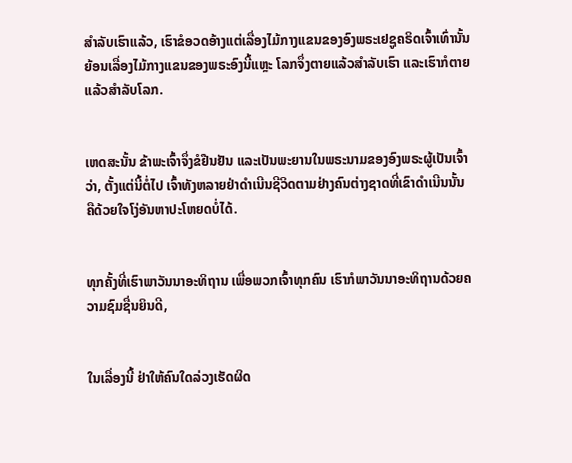ສຳລັບເຮົາແລ້ວ, ເຮົາຂໍອວດອ້າງແຕ່ເລື່ອງໄມ້ກາງແຂນຂອງອົງພຣະເຢຊູຄຣິດເຈົ້າເທົ່ານັ້ນ ຍ້ອນເລື່ອງໄມ້ກາງແຂນຂອງພຣະອົງນີ້ແຫຼະ ໂລກຈຶ່ງຕາຍແລ້ວສຳລັບເຮົາ ແລະເຮົາກໍຕາຍແລ້ວສຳລັບໂລກ.


ເຫດສະນັ້ນ ຂ້າພະເຈົ້າຈຶ່ງຂໍຢືນຢັນ ແລະເປັນພະຍານໃນພຣະນາມຂອງອົງພຣະຜູ້ເປັນເຈົ້າວ່າ, ຕັ້ງແຕ່ນີ້ຕໍ່ໄປ ເຈົ້າທັງຫລາຍຢ່າດຳເນີນຊີວິດຕາມຢ່າງຄົນຕ່າງຊາດທີ່ເຂົາດຳເນີນນັ້ນ ຄືດ້ວຍໃຈໂງ່ອັນຫາປະໂຫຍດບໍ່ໄດ້.


ທຸກຄັ້ງທີ່ເຮົາພາວັນນາອະທິຖານ ເພື່ອພວກເຈົ້າທຸກຄົນ ເຮົາກໍພາວັນນາອະທິຖານດ້ວຍຄວາມຊົມຊື່ນຍິນດີ,


ໃນເລື່ອງນີ້ ຢ່າໃຫ້ຄົນໃດລ່ວງເຮັດຜິດ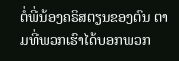ຕໍ່ພີ່ນ້ອງຄຣິສຕຽນຂອງຕົນ ຕາມທີ່ພວກເຮົາໄດ້ບອກພວກ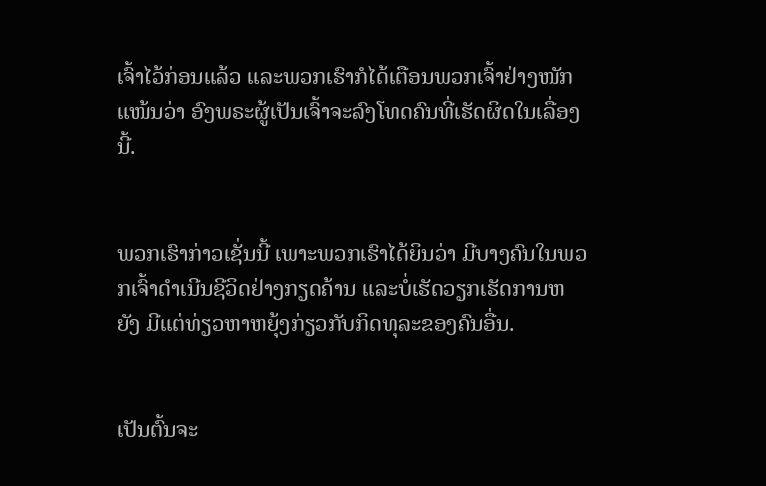ເຈົ້າໄວ້ກ່ອນແລ້ວ ແລະພວກເຮົາກໍໄດ້ເຕືອນພວກເຈົ້າຢ່າງໜັກແໜ້ນວ່າ ອົງພຣະຜູ້ເປັນເຈົ້າຈະລົງໂທດຄົນທີ່ເຮັດຜິດໃນເລື່ອງນີ້.


ພວກເຮົາກ່າວເຊັ່ນນີ້ ເພາະພວກເຮົາໄດ້ຍິນວ່າ ມີບາງຄົນໃນພວກເຈົ້າດຳເນີນຊີວິດຢ່າງກຽດຄ້ານ ແລະບໍ່ເຮັດວຽກເຮັດການຫຍັງ ມີແຕ່ທ່ຽວຫາຫຍຸ້ງກ່ຽວກັບກິດທຸລະຂອງຄົນອື່ນ.


ເປັນຕົ້ນຈະ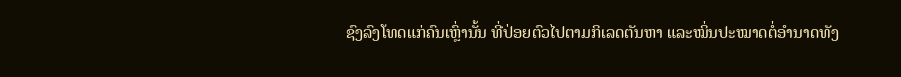ຊົງລົງໂທດແກ່ຄົນເຫຼົ່ານັ້ນ ທີ່ປ່ອຍຕົວໄປຕາມກິເລດຕັນຫາ ແລະໝິ່ນປະໝາດຕໍ່ອຳນາດທັງ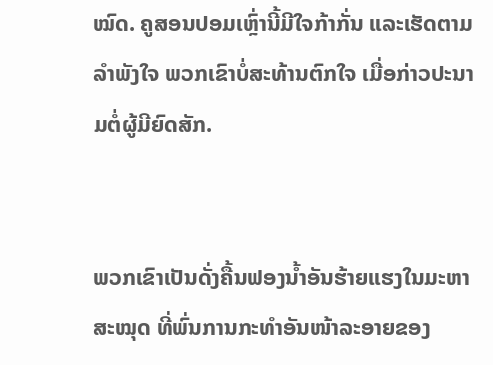ໝົດ. ຄູສອນປອມເຫຼົ່ານີ້ມີໃຈກ້າກັ່ນ ແລະເຮັດຕາມລຳພັງໃຈ ພວກເຂົາບໍ່ສະທ້ານຕົກໃຈ ເມື່ອກ່າວປະນາມຕໍ່ຜູ້ມີຍົດສັກ.


ພວກເຂົາເປັນດັ່ງຄື້ນຟອງນໍ້າອັນຮ້າຍແຮງໃນມະຫາສະໝຸດ ທີ່ພົ່ນການກະທຳອັນໜ້າລະອາຍຂອງ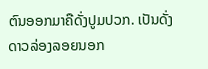ຕົນອອກມາຄືດັ່ງປູມປວກ. ເປັນດັ່ງດາວລ່ອງລອຍນອກ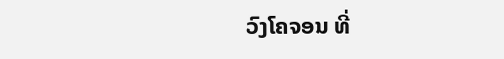ວົງໂຄຈອນ ທີ່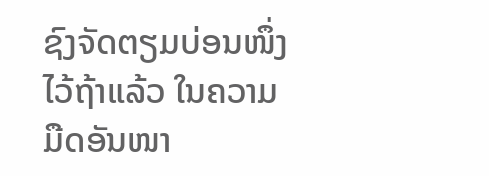ຊົງຈັດຕຽມບ່ອນໜຶ່ງໄວ້ຖ້າແລ້ວ ໃນຄວາມມືດອັນໜາ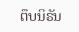ຕຶບນິຣັນ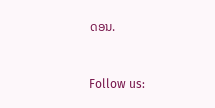ດອນ.


Follow us: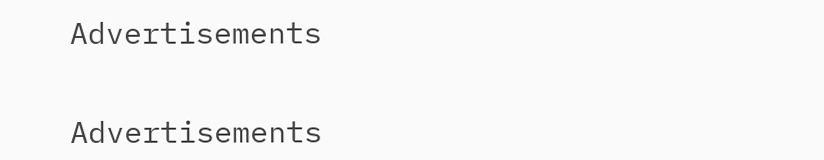Advertisements


Advertisements